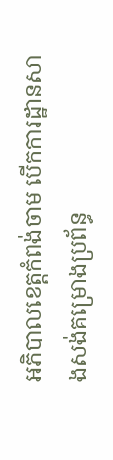អភិបាលខេត្តកំពង់ចាម បើកការដ្ឋានសាងសង់គម្រោងប្រព័ន្ធ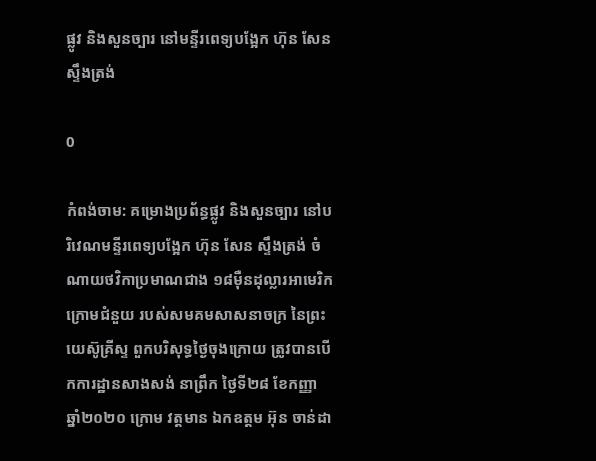ផ្លូវ និងសួនច្បារ នៅមន្ទីរពេទ្យបង្អែក ហ៊ុន សែន ស្ទឹងត្រង់

0

កំពង់ចាម: គម្រោងប្រព័ន្ធផ្លូវ និងសួនច្បារ នៅបរិវេណមន្ទីរពេទ្យបង្អែក ហ៊ុន សែន ស្ទឹងត្រង់ ចំណាយថវិកាប្រមាណជាង ១៨ម៉ឺនដុល្លារអាមេរិក ក្រោមជំនួយ របស់សមគមសាសនាចក្រ នៃព្រះយេស៊ូគ្រីស្ទ ពួកបរិសុទ្ធថ្ងៃចុងក្រោយ ត្រូវបានបើកការដ្ឋានសាងសង់ នាព្រឹក ថ្ងៃទី២៨ ខែកញ្ញា ឆ្នាំ២០២០ ក្រោម វត្តមាន ឯកឧត្ដម អ៊ុន ចាន់ដា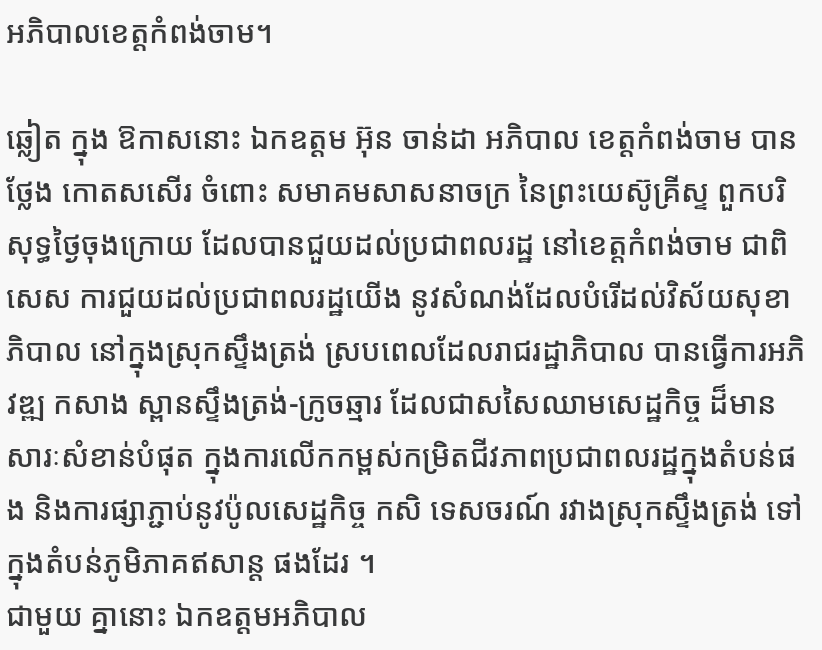អភិបាលខេត្តកំពង់ចាម។

ឆ្លៀត ក្នុង ឱកាសនោះ ឯកឧត្ដម អ៊ុន ចាន់ដា អភិបាល ខេត្តកំពង់ចាម បាន ថ្លែង កោតសសើរ ចំពោះ សមាគមសាសនាចក្រ នៃព្រះយេស៊ូគ្រីស្ទ ពួកបរិសុទ្ធថ្ងៃចុងក្រោយ ដែលបានជួយដល់ប្រជាពលរដ្ឋ នៅខេត្តកំពង់ចាម ជាពិសេស ការជួយដល់ប្រជាពលរដ្ឋយើង នូវសំណង់ដែលបំរើដល់វិស័យសុខាភិបាល នៅក្នុងស្រុកស្ទឹងត្រង់ ស្របពេលដែលរាជរដ្ឋាភិបាល បានធ្វើការអភិវឌ្ឍ កសាង ស្ពានស្ទឹងត្រង់-ក្រូចឆ្មារ ដែលជាសសៃឈាមសេដ្ឋកិច្ច ដ៏មានសារៈសំខាន់បំផុត ក្នុងការលើកកម្ពស់កម្រិតជីវភាពប្រជាពលរដ្ឋក្នុងតំបន់ផង និងការផ្សាភ្ជាប់នូវប៉ូលសេដ្ឋកិច្ច កសិ ទេសចរណ៍ រវាងស្រុកស្ទឹងត្រង់ ទៅក្នុងតំបន់ភូមិភាគឥសាន្ត ផងដែរ ។
ជាមួយ គ្នានោះ ឯកឧត្តមអភិបាល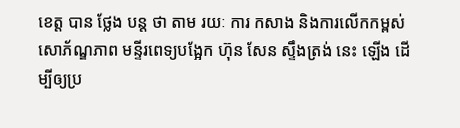ខេត្ត បាន ថ្លែង បន្ត ថា តាម រយៈ ការ កសាង និងការលើកកម្ពស់សោភ័ណ្ឌភាព មន្ទីរពេទ្យបង្អែក ហ៊ុន សែន ស្ទឹងត្រង់ នេះ ឡើង ដើម្បីឲ្យប្រ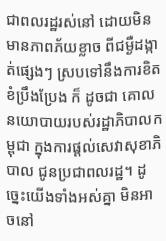ជាពលរដ្ឋរស់នៅ ដោយមិនមានភាពភ័យខ្លាច ពីជម្ងឺដង្កាត់ផ្សេងៗ ស្របទៅនឹងការខិតខំប្រឹងប្រែង ក៏ ដូចជា គោលនយោបាយរបស់រដ្ឋាភិបាលកម្ពុជា ក្នុងការផ្ដល់សេវាសុខាភិបាល ជូនប្រជាពលរដ្ឋ។ ដូច្នេះយើងទាំងអស់គ្នា មិនអាចនៅ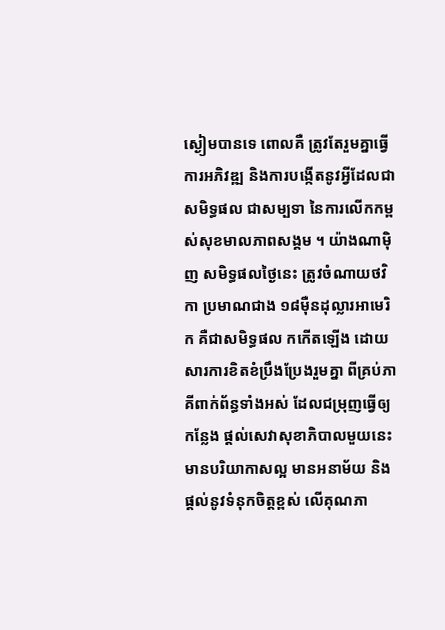ស្ងៀមបានទេ ពោលគឺ ត្រូវតែរួមគ្នាធ្វើការអភិវឌ្ឍ និងការបង្កើតនូវអ្វីដែលជាសមិទ្ធផល ជាសម្បទា នៃការលើកកម្ពស់សុខមាលភាពសង្គម ។ យ៉ាងណាម៉ិញ សមិទ្ធផលថ្ងៃនេះ ត្រូវចំណាយថវិកា ប្រមាណជាង ១៨ម៉ឺនដុល្លារអាមេរិក គឺជាសមិទ្ធផល កកើតឡើង ដោយសារការខិតខំប្រឹងប្រែងរួមគ្នា ពីគ្រប់ភាគីពាក់ព័ន្ធទាំងអស់ ដែលជម្រុញធ្វើឲ្យកន្លែង ផ្ដល់សេវាសុខាភិបាលមួយនេះ មានបរិយាកាសល្អ មានអនាម័យ និងផ្ដល់នូវទំនុកចិត្តខ្ពស់ លើគុណភា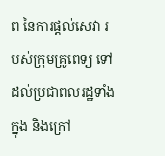ព នៃការផ្ដល់សេវា របស់ក្រុមគ្រូពេទ្យ ទៅដល់ប្រជាពលរដ្ឋទាំងក្នុង និងក្រៅ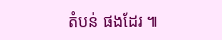តំបន់ ផងដែរ ៕